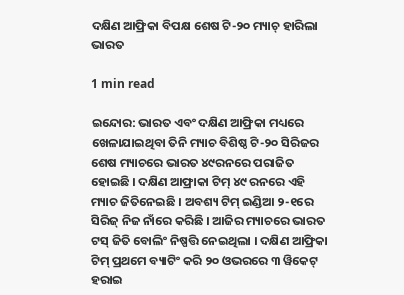ଦକ୍ଷିଣ ଆଫ୍ରିକା ବିପକ୍ଷ ଶେଷ ଟି-୨୦ ମ୍ୟାଚ୍ ହାରିଲା ଭାରତ

1 min read

ଇନ୍ଦୋର: ଭାରତ ଏବଂ ଦକ୍ଷିଣ ଆଫ୍ରିକା ମଧ୍ୟରେ ଖେଳାଯାଇଥିବା ତିନି ମ୍ୟାଚ ବିଶିଷ୍ଠ ଟି-୨୦ ସିରିଜର ଶେଷ ମ୍ୟାଚରେ ଭାରତ ୪୯ରନରେ ପରାଜିତ ହୋଇଛି । ଦକ୍ଷିଣ ଆଫ୍ରାକା ଟିମ୍ ୪୯ ରନରେ ଏହି ମ୍ୟାଚ ଜିତିନେଇଛି । ଅବଶ୍ୟ ଟିମ୍ ଇଣ୍ଡିଆ ୨-୧ରେ ସିରିଜ୍ ନିଜ ନାଁରେ କରିଛି । ଆଜିର ମ୍ୟାଚରେ ଭାରତ ଟସ୍ ଜିତି ବୋଲିଂ ନିଷ୍ପତ୍ତି ନେଇଥିଲା । ଦକ୍ଷିଣ ଆଫ୍ରିକା ଟିମ୍ ପ୍ରଥମେ ବ୍ୟାଟିଂ କରି ୨୦ ଓଭରରେ ୩ ୱିକେଟ୍ ହରାଇ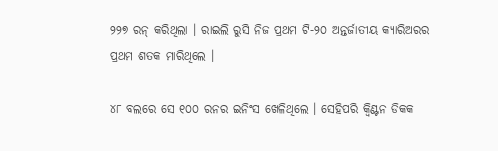୨୨୭ ରନ୍ କରିଥିଲା । ରାଇଲି ରୁସି ନିଜ ପ୍ରଥମ ଟି-୨୦ ଅନ୍ତର୍ଜାତୀୟ କ୍ୟାରିଅରର ପ୍ରଥମ ଶତକ ମାରିଥିଲେ ।

୪୮ ବଲରେ ସେ ୧୦୦ ରନର ଇନିଂସ ଖେଳିଥିଲେ । ସେହିପରି କ୍ୱିଣ୍ଟନ ଡିକକ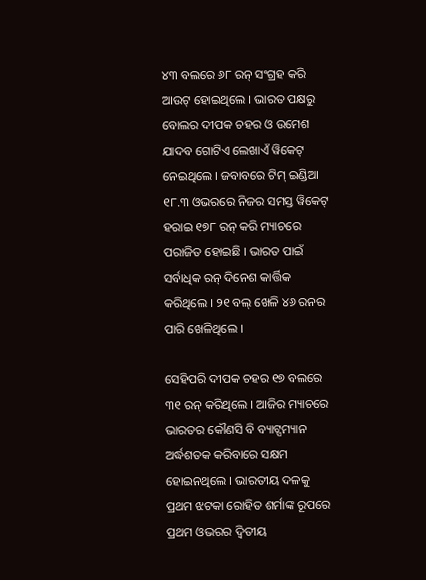୪୩ ବଲରେ ୬୮ ରନ୍ ସଂଗ୍ରହ କରି ଆଉଟ୍ ହୋଇଥିଲେ । ଭାରତ ପକ୍ଷରୁ ବୋଲର ଦୀପକ ଚହର ଓ ଉମେଶ ଯାଦବ ଗୋଟିଏ ଲେଖାଏଁ ୱିକେଟ୍ ନେଇଥିଲେ । ଜବାବରେ ଟିମ୍ ଇଣ୍ଡିଆ ୧୮.୩ ଓଭରରେ ନିଜର ସମସ୍ତ ୱିକେଟ୍ ହରାଇ ୧୭୮ ରନ୍ କରି ମ୍ୟାଚରେ ପରାଜିତ ହୋଇଛି । ଭାରତ ପାଇଁ ସର୍ବାଧିକ ରନ୍ ଦିନେଶ କାର୍ତ୍ତିକ କରିଥିଲେ । ୨୧ ବଲ୍ ଖେଳି ୪୬ ରନର ପାରି ଖେଳିଥିଲେ ।

ସେହିପରି ଦୀପକ ଚହର ୧୭ ବଲରେ ୩୧ ରନ୍ କରିଥିଲେ । ଆଜିର ମ୍ୟାଚରେ ଭାରତର କୌଣସି ବି ବ୍ୟାଟ୍ସମ୍ୟାନ ଅର୍ଦ୍ଧଶତକ କରିବାରେ ସକ୍ଷମ ହୋଇନଥିଲେ । ଭାରତୀୟ ଦଳକୁ ପ୍ରଥମ ଝଟକା ରୋହିତ ଶର୍ମାଙ୍କ ରୂପରେ ପ୍ରଥମ ଓଭରର ଦ୍ୱିତୀୟ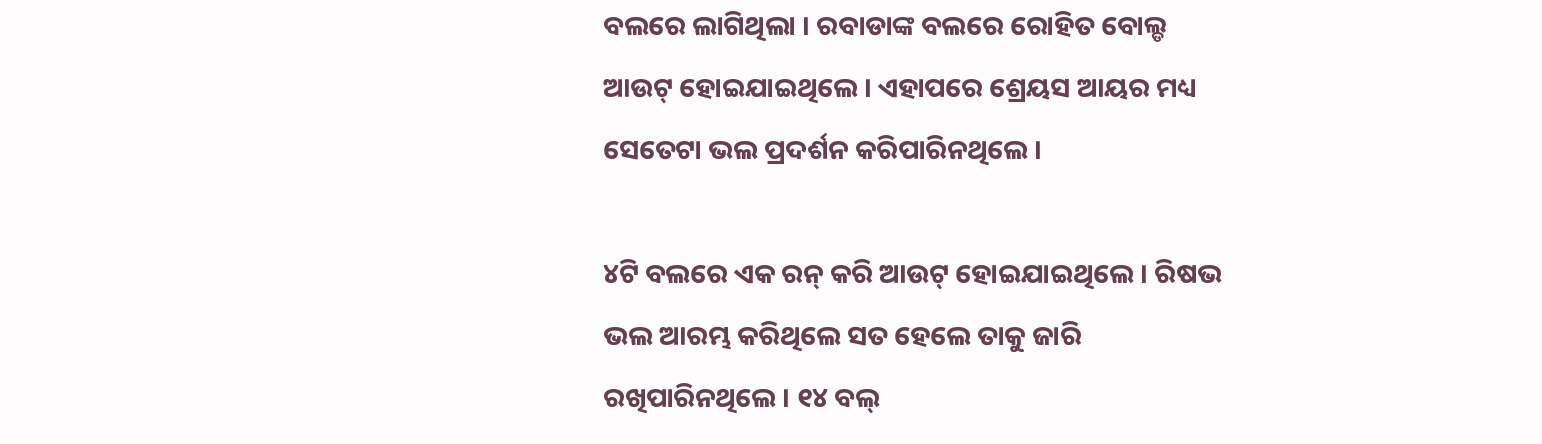ବଲରେ ଲାଗିଥିଲା । ରବାଡାଙ୍କ ବଲରେ ରୋହିତ ବୋଲ୍ଡ ଆଉଟ୍ ହୋଇଯାଇଥିଲେ । ଏହାପରେ ଶ୍ରେୟସ ଆୟର ମଧ୍ୟ ସେତେଟା ଭଲ ପ୍ରଦର୍ଶନ କରିପାରିନଥିଲେ ।

୪ଟି ବଲରେ ଏକ ରନ୍ କରି ଆଉଟ୍ ହୋଇଯାଇଥିଲେ । ରିଷଭ ଭଲ ଆରମ୍ଭ କରିଥିଲେ ସତ ହେଲେ ତାକୁ ଜାରି ରଖିପାରିନଥିଲେ । ୧୪ ବଲ୍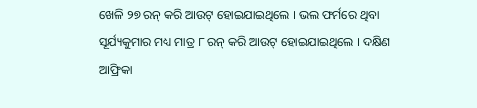ଖେଳି ୨୭ ରନ୍ କରି ଆଉଟ୍ ହୋଇଯାଇଥିଲେ । ଭଲ ଫର୍ମରେ ଥିବା ସୂର୍ଯ୍ୟକୁମାର ମଧ୍ୟ ମାତ୍ର ୮ ରନ୍ କରି ଆଉଟ୍ ହୋଇଯାଇଥିଲେ । ଦକ୍ଷିଣ ଆଫ୍ରିକା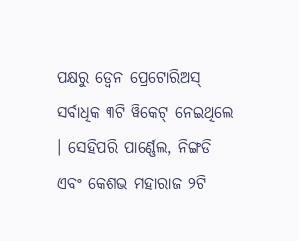ପକ୍ଷରୁ ଡ୍ୱେନ ପ୍ରେଟୋରିଅସ୍ ସର୍ବାଧିକ ୩ଟି ୱିକେଟ୍ ନେଇଥିଲେ । ସେହିପରି ପାର୍ଣ୍ଣେଲ, ନିଙ୍ଗଡି ଏବଂ କେଶଭ ମହାରାଜ ୨ଟି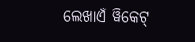ଲେଖାଏଁ ୱିକେଟ୍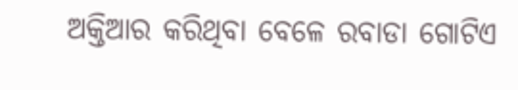ଅକ୍ତିଆର କରିଥିବା ବେଳେ ରବାଡା ଗୋଟିଏ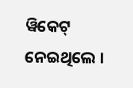ୱିକେଟ୍ ନେଇଥିଲେ ।